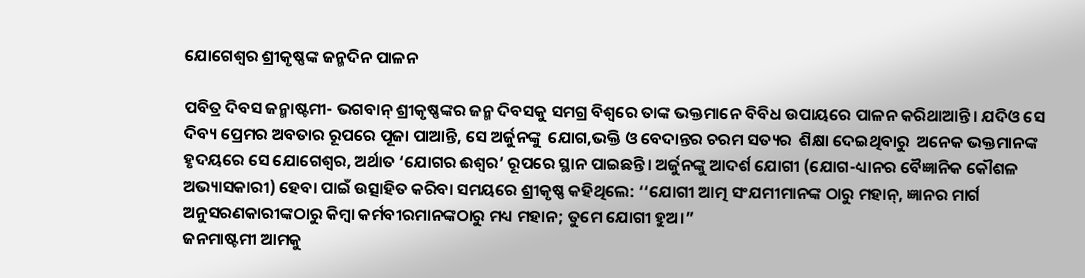ଯୋଗେଶ୍ୱର ଶ୍ରୀକୃଷ୍ଣଙ୍କ ଜନ୍ମଦିନ ପାଳନ

ପବିତ୍ର ଦିବସ ଜନ୍ମାଷ୍ଟମୀ- ଭଗବାନ୍ ଶ୍ରୀକୃଷ୍ଣଙ୍କର ଜନ୍ମ ଦିବସକୁ ସମଗ୍ର ବିଶ୍ୱରେ ତାଙ୍କ ଭକ୍ତମାନେ ବିବିଧ ଉପାୟରେ ପାଳନ କରିଥାଆନ୍ତି। ଯଦିଓ ସେ ଦିବ୍ୟ ପ୍ରେମର ଅବତାର ରୂପରେ ପୂଜା ପାଆନ୍ତି, ସେ ଅର୍ଜୁନଙ୍କୁ  ଯୋଗ,ଭକ୍ତି ଓ ବେଦାନ୍ତର ଚରମ ସତ୍ୟର  ଶିକ୍ଷା ଦେଇଥିବାରୁ  ଅନେକ ଭକ୍ତମାନଙ୍କ ହୃଦୟରେ ସେ ଯୋଗେଶ୍ୱର, ଅର୍ଥାତ ‘ଯୋଗର ଈଶ୍ୱର’ ରୂପରେ ସ୍ଥାନ ପାଇଛନ୍ତି। ଅର୍ଜୁନଙ୍କୁ ଆଦର୍ଶ ଯୋଗୀ (ଯୋଗ-ଧ୍ୟାନର ବୈଜ୍ଞାନିକ କୌଶଳ ଅଭ୍ୟାସକାରୀ) ହେବା ପାଇଁ ଉତ୍ସାହିତ କରିବା ସମୟରେ ଶ୍ରୀକୃଷ୍ଣ କହିଥିଲେ: ‘‘ଯୋଗୀ ଆତ୍ମ ସଂଯମୀମାନଙ୍କ ଠାରୁ ମହାନ୍, ଜ୍ଞାନର ମାର୍ଗ ଅନୁସରଣକାରୀଙ୍କଠାରୁ କିମ୍ବା କର୍ମବୀରମାନଙ୍କଠାରୁ ମଧ୍ୟ ମହାନ; ତୁମେ ଯୋଗୀ ହୁଅ।”
ଜନମାଷ୍ଟମୀ ଆମକୁ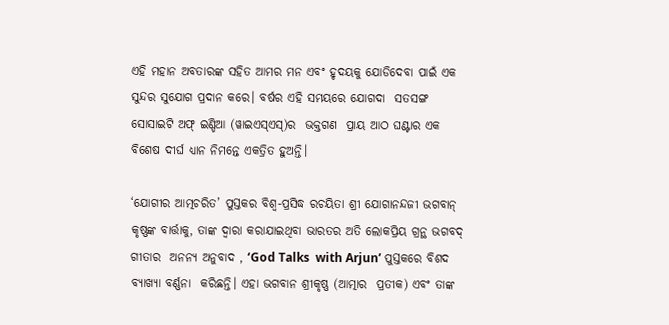ଏହି ମହାନ ଅବତାରଙ୍କ ସହିତ ଆମର ମନ ଏବଂ ହୃଦୟକୁ ଯୋଡିଦେବା ପାଇଁ ଏକ ସୁନ୍ଦର ସୁଯୋଗ ପ୍ରଦାନ କରେ। ବର୍ଷର ଏହି ସମୟରେ ଯୋଗଦା  ସତସଙ୍ଗ ସୋସାଇଟି ଅଫ୍ ଇଣ୍ଡିଆ (ୱାଇଏସ୍‌ଏସ୍‌)ର  ଭକ୍ତଗଣ  ପ୍ରାୟ ଆଠ ଘଣ୍ଟାର ଏକ ବିଶେଷ ଦୀର୍ଘ ଧ୍ୟାନ ନିମନ୍ତେ ଏକତ୍ରିତ ହୁଅନ୍ତି।

‘ଯୋଗୀର ଆତ୍ମଚରିତ’ ପୁସ୍ତକର ବିଶ୍ଵ-ପ୍ରସିଦ୍ଧ ରଚୟିତା ଶ୍ରୀ ଯୋଗାନନ୍ଦଜୀ ଭଗବାନ୍ କୃଷ୍ଣଙ୍କ ବାର୍ତ୍ତାକୁ, ତାଙ୍କ ଦ୍ୱାରା କରାଯାଇଥିବା ଭାରତର ଅତି ଲୋକପ୍ରିୟ ଗ୍ରନ୍ଥ ଭଗବଦ୍ ଗୀତାର  ଅନନ୍ୟ ଅନୁବାଦ , ‘God Talks  with Arjun’ ପୁସ୍ତକରେ ବିଶଦ ବ୍ୟାଖ୍ୟା ବର୍ଣ୍ଣନା  କରିଛନ୍ତି। ଏହା ଭଗବାନ ଶ୍ରୀକୃଷ୍ଣ (ଆତ୍ମାର  ପ୍ରତୀକ) ଏବଂ ତାଙ୍କ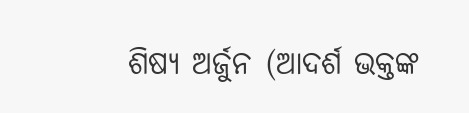ଶିଷ୍ୟ ଅର୍ଜୁନ (ଆଦର୍ଶ ଭକ୍ତଙ୍କ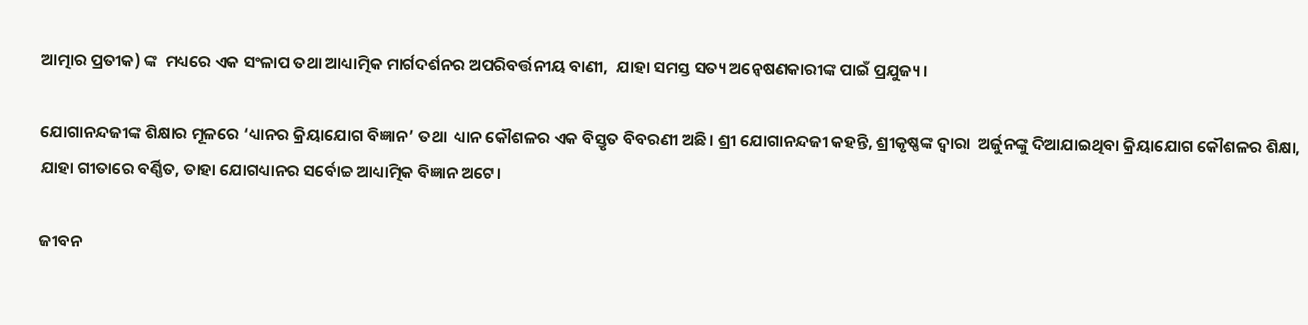ଆତ୍ମାର ପ୍ରତୀକ) ଙ୍କ  ମଧ୍ୟରେ ଏକ ସଂଳାପ ତଥା ଆଧ୍ୟାତ୍ମିକ ମାର୍ଗଦର୍ଶନର ଅପରିବର୍ତ୍ତନୀୟ ବାଣୀ,  ଯାହା ସମସ୍ତ ସତ୍ୟ ଅନ୍ୱେଷଣକାରୀଙ୍କ ପାଇଁ ପ୍ରଯୁଜ୍ୟ।

ଯୋଗାନନ୍ଦଜୀଙ୍କ ଶିକ୍ଷାର ମୂଳରେ ‘ଧ୍ୟାନର କ୍ରିୟାଯୋଗ ବିଜ୍ଞାନ’ ତଥା  ଧ୍ୟାନ କୌଶଳର ଏକ ବିସ୍ତୃତ ବିବରଣୀ ଅଛି। ଶ୍ରୀ ଯୋଗାନନ୍ଦଜୀ କହନ୍ତି, ଶ୍ରୀକୃଷ୍ଣଙ୍କ ଦ୍ୱାରା  ଅର୍ଜୁନଙ୍କୁ ଦିଆଯାଇଥିବା କ୍ରିୟାଯୋଗ କୌଶଳର ଶିକ୍ଷା,  ଯାହା ଗୀତାରେ ବର୍ଣ୍ଣିତ, ତାହା ଯୋଗଧ୍ୟାନର ସର୍ବୋଚ୍ଚ ଆଧ୍ୟାତ୍ମିକ ବିଜ୍ଞାନ ଅଟେ।

ଜୀବନ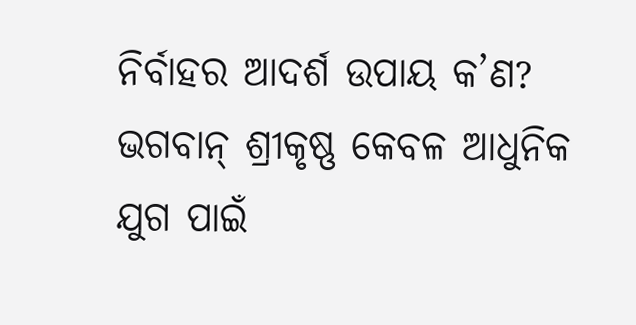ନିର୍ବାହର ଆଦର୍ଶ ଉପାୟ କ’ଣ?  ଭଗବାନ୍ ଶ୍ରୀକୃଷ୍ଣ କେବଳ ଆଧୁନିକ ଯୁଗ ପାଇଁ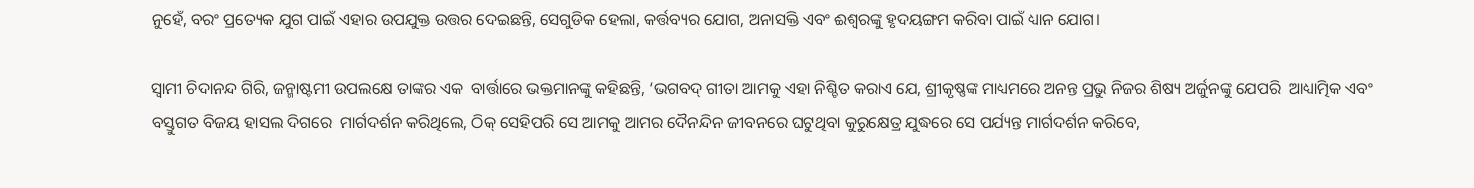ନୁହେଁ, ବରଂ ପ୍ରତ୍ୟେକ ଯୁଗ ପାଇଁ ଏହାର ଉପଯୁକ୍ତ ଉତ୍ତର ଦେଇଛନ୍ତି, ସେଗୁଡିକ ହେଲା, କର୍ତ୍ତବ୍ୟର ଯୋଗ, ଅନାସକ୍ତି ଏବଂ ଈଶ୍ୱରଙ୍କୁ ହୃଦୟଙ୍ଗମ କରିବା ପାଇଁ ଧ୍ୟାନ ଯୋଗ।

ସ୍ୱାମୀ ଚିଦାନନ୍ଦ ଗିରି, ଜନ୍ମାଷ୍ଟମୀ ଉପଲକ୍ଷେ ତାଙ୍କର ଏକ  ବାର୍ତ୍ତାରେ ଭକ୍ତମାନଙ୍କୁ କହିଛନ୍ତି, ‘ଭଗବଦ୍ ଗୀତା ଆମକୁ ଏହା ନିଶ୍ଚିତ କରାଏ ଯେ, ଶ୍ରୀକୃଷ୍ଣଙ୍କ ମାଧ୍ୟମରେ ଅନନ୍ତ ପ୍ରଭୁ ନିଜର ଶିଷ୍ୟ ଅର୍ଜୁନଙ୍କୁ ଯେପରି  ଆଧ୍ୟାତ୍ମିକ ଏବଂ ବସ୍ତୁଗତ ବିଜୟ ହାସଲ ଦିଗରେ  ମାର୍ଗଦର୍ଶନ କରିଥିଲେ, ଠିକ୍ ସେହିପରି ସେ ଆମକୁ ଆମର ଦୈନନ୍ଦିନ ଜୀବନରେ ଘଟୁଥିବା କୁରୁକ୍ଷେତ୍ର ଯୁଦ୍ଧରେ ସେ ପର୍ଯ୍ୟନ୍ତ ମାର୍ଗଦର୍ଶନ କରିବେ,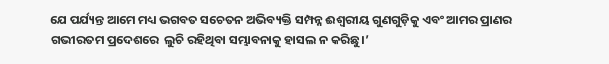ଯେ ପର୍ଯ୍ୟନ୍ତ ଆମେ ମଧ୍ୟ ଭଗବତ ସଚେତନ ଅଭିବ୍ୟକ୍ତି ସମ୍ପନ୍ନ ଈଶ୍ୱରୀୟ ଗୁଣଗୁଡ଼ିକୁ ଏବଂ ଆମର ପ୍ରାଣର ଗଭୀରତମ ପ୍ରଦେଶରେ  ଲୁଚି ରହିଥିବା ସମ୍ଭାବନାକୁ ହାସଲ ନ କରିଛୁ।’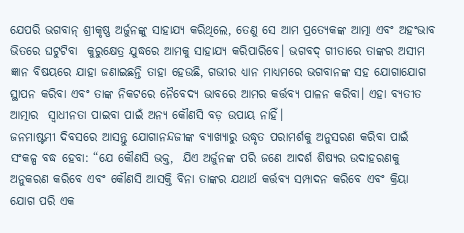ଯେପରି ଭଗବାନ୍ ଶ୍ରୀକୃଷ୍ଣ ଅର୍ଜୁନଙ୍କୁ ସାହାଯ୍ୟ କରିଥିଲେ, ତେଣୁ ସେ ଆମ ପ୍ରତ୍ୟେକଙ୍କ ଆତ୍ମା ଏବଂ ଅହଂଭାବ ଭିତରେ ଘଟୁଟିବା  କୁରୁକ୍ଷେତ୍ର ଯୁଦ୍ଧରେ ଆମକୁ ସାହାଯ୍ୟ କରିପାରିବେ। ଭଗବଦ୍ ଗୀତାରେ ତାଙ୍କର ଅସୀମ ଜ୍ଞାନ ବିଷୟରେ ଯାହା ଜଣାଇଛନ୍ତି ତାହା ହେଉଛି, ଗଭୀର ଧ୍ୟାନ ମାଧ୍ୟମରେ ଭଗବାନଙ୍କ ସହ ଯୋଗାଯୋଗ ସ୍ଥାପନ କରିବା ଏବଂ ତାଙ୍କ ନିକଟରେ ନୈବେଦ୍ୟ ଭାବରେ ଆମର କର୍ତ୍ତବ୍ୟ ପାଳନ କରିବା। ଏହା ବ୍ୟତୀତ ଆତ୍ମାର  ସ୍ୱାଧୀନତା ପାଇବା ପାଇଁ ଅନ୍ୟ କୌଣସି ବଡ଼ ଉପାୟ ନାହିଁ।
ଜନମାଷ୍ଟମୀ ଦିବସରେ ଆସନ୍ତୁ ଯୋଗାନନ୍ଦଜୀଙ୍କ ବ୍ୟାଖ୍ୟାରୁ ଉଦ୍ଧୃତ ପରାମର୍ଶକୁ ଅନୁସରଣ କରିବା ପାଇଁ ସଂକଳ୍ପ ବଦ୍ଧ ହେବା: “ଯେ କୌଣସି ଭକ୍ତ,  ଯିଏ ଅର୍ଜୁନଙ୍କ ପରି ଜଣେ ଆଦର୍ଶ ଶିଷ୍ୟର ଉଦାହରଣକୁ ଅନୁକରଣ କରିବେ ଏବଂ କୌଣସି ଆସକ୍ତି ବିନା ତାଙ୍କର ଯଥାର୍ଥ କର୍ତ୍ତବ୍ୟ ସମ୍ପାଦନ କରିବେ ଏବଂ କ୍ରିୟା  ଯୋଗ ପରି ଏକ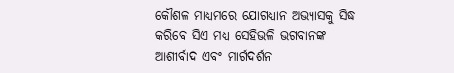କୌଶଳ ମାଧ୍ୟମରେ ଯୋଗଧ୍ୟାନ ଅଭ୍ୟାସକୁ ସିଦ୍ଧ କରିବେ ସିଏ ମଧ୍ୟ ସେହିଭଳି ଭଗବାନଙ୍କ ଆଶୀର୍ବାଦ ଏବଂ ମାର୍ଗଦର୍ଶନ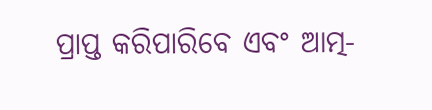ପ୍ରାପ୍ତ କରିପାରିବେ ଏବଂ ଆତ୍ମ-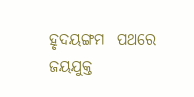ହୃଦୟଙ୍ଗମ  ପଥରେ ଜୟଯୁକ୍ତ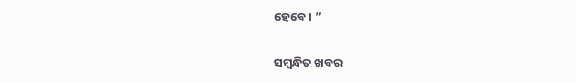ହେବେ। ”

ସମ୍ବନ୍ଧିତ ଖବର